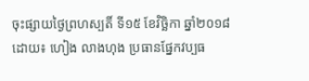ចុះផ្សាយថ្ងៃព្រហស្បតិ៍ ទី១៥ ខែវិច្ឆិកា ឆ្នាំ២០១៨
ដោយ៖ ហៀង លាងហុង ប្រធានផ្នែកវប្បធ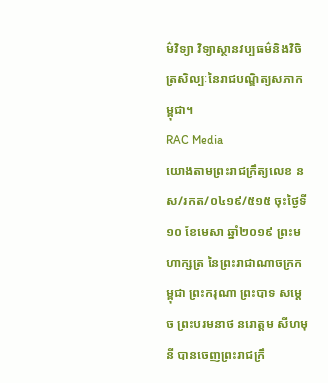ម៌វិទ្យា វិទ្យាស្ថានវប្បធម៌និងវិចិត្រសិល្បៈនៃរាជបណ្ឌិត្យសភាកម្ពុជា។
RAC Media
យោងតាមព្រះរាជក្រឹត្យលេខ នស/រកត/០៤១៩/៥១៥ ចុះថ្ងៃទី១០ ខែមេសា ឆ្នាំ២០១៩ ព្រះមហាក្សត្រ នៃព្រះរាជាណាចក្រកម្ពុជា ព្រះករុណា ព្រះបាទ សម្តេច ព្រះបរមនាថ នរោត្តម សីហមុនី បានចេញព្រះរាជក្រឹ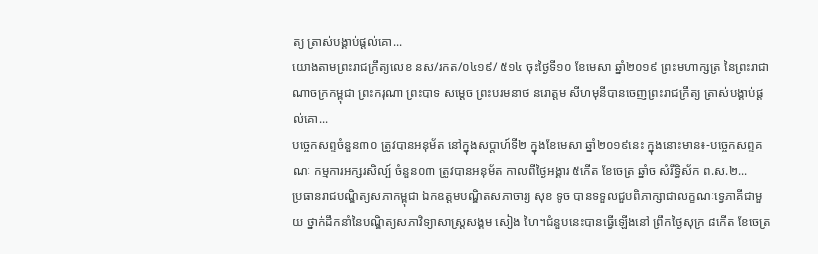ត្យ ត្រាស់បង្គាប់ផ្តល់គោ...
យោងតាមព្រះរាជក្រឹត្យលេខ នស/រកត/០៤១៩/ ៥១៤ ចុះថ្ងៃទី១០ ខែមេសា ឆ្នាំ២០១៩ ព្រះមហាក្សត្រ នៃព្រះរាជាណាចក្រកម្ពុជា ព្រះករុណា ព្រះបាទ សម្តេច ព្រះបរមនាថ នរោត្តម សីហមុនីបានចេញព្រះរាជក្រឹត្យ ត្រាស់បង្គាប់ផ្តល់គោ...
បច្ចេកសព្ទចំនួន៣០ ត្រូវបានអនុម័ត នៅក្នុងសប្តាហ៍ទី២ ក្នុងខែមេសា ឆ្នាំ២០១៩នេះ ក្នុងនោះមាន៖-បច្ចេកសព្ទគណៈ កម្មការអក្សរសិល្ប៍ ចំនួន០៣ ត្រូវបានអនុម័ត កាលពីថ្ងៃអង្គារ ៥កើត ខែចេត្រ ឆ្នាំច សំរឹទ្ធិស័ក ព.ស.២...
ប្រធានរាជបណ្ឌិត្យសភាកម្ពុជា ឯកឧត្តមបណ្ឌិតសភាចារ្យ សុខ ទូច បានទទួលជួបពិភាក្សាជាលក្ខណៈទ្វេភាគីជាមួយ ថ្នាក់ដឹកនាំនៃបណ្ឌិត្យសភាវិទ្យាសាស្ដ្រសង្គម សៀង ហៃ។ជំនួបនេះបានធ្វើឡើងនៅ ព្រឹកថ្ងៃសុក្រ ៨កើត ខែចេត្រ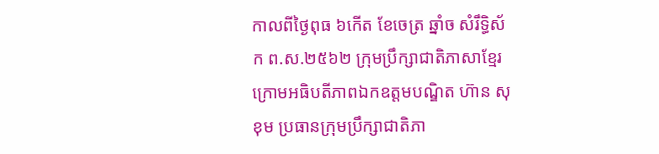កាលពីថ្ងៃពុធ ៦កេីត ខែចេត្រ ឆ្នាំច សំរឹទ្ធិស័ក ព.ស.២៥៦២ ក្រុមប្រឹក្សាជាតិភាសាខ្មែរ ក្រោមអធិបតីភាពឯកឧត្តមបណ្ឌិត ហ៊ាន សុខុម ប្រធានក្រុមប្រឹក្សាជាតិភា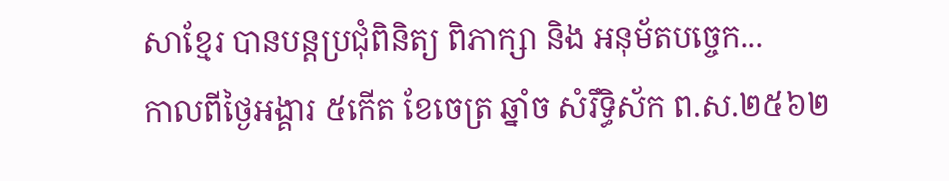សាខ្មែរ បានបន្តប្រជុំពិនិត្យ ពិភាក្សា និង អនុម័តបច្ចេក...
កាលពីថ្ងៃអង្គារ ៥កេីត ខែចេត្រ ឆ្នាំច សំរឹទ្ធិស័ក ព.ស.២៥៦២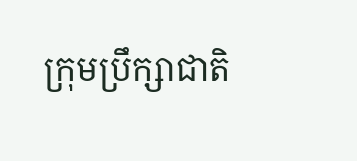ក្រុមប្រឹក្សាជាតិ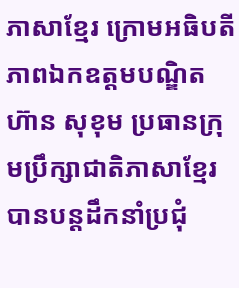ភាសាខ្មែរ ក្រោមអធិបតីភាពឯកឧត្តមបណ្ឌិត ហ៊ាន សុខុម ប្រធានក្រុមប្រឹក្សាជាតិភាសាខ្មែរ បានបន្តដឹកនាំប្រជុំ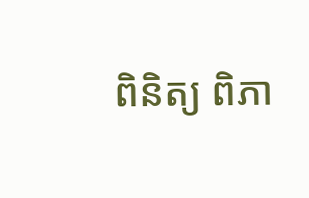ពិនិត្យ ពិភា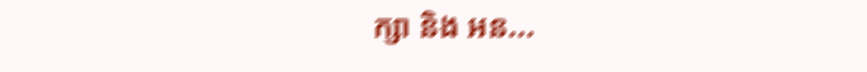ក្សា និង អន...